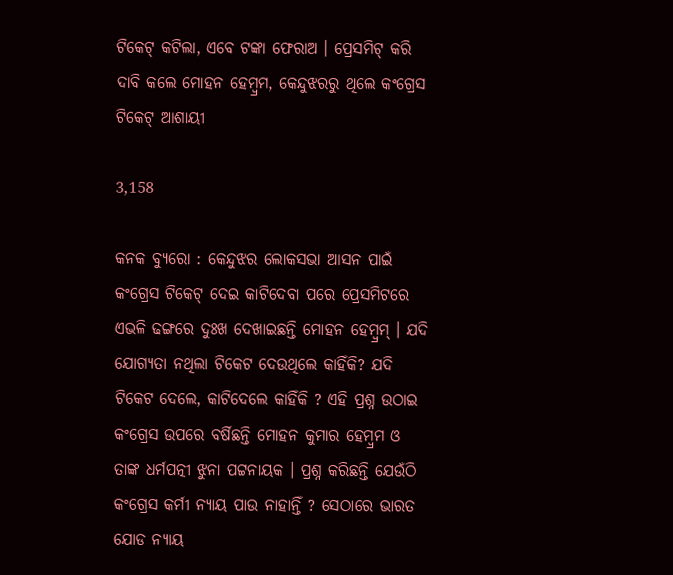ଟିକେଟ୍ କଟିଲା, ଏବେ ଟଙ୍କା ଫେରାଅ । ପ୍ରେସମିଟ୍ କରି ଦାବି କଲେ ମୋହନ ହେମ୍ବ୍ରମ, କେନ୍ଦୁଝରରୁ ଥିଲେ କଂଗ୍ରେସ ଟିକେଟ୍ ଆଶାୟୀ

3,158

କନକ ବ୍ୟୁରୋ : କେନ୍ଦୁଝର ଲୋକସଭା ଆସନ ପାଇଁ କଂଗ୍ରେସ ଟିକେଟ୍ ଦେଇ କାଟିଦେବା ପରେ ପ୍ରେସମିଟରେ ଏଭଳି ଢଙ୍ଗରେ ଦୁଃଖ ଦେଖାଇଛନ୍ତି ମୋହନ ହେମ୍ବ୍ରମ୍ । ଯଦି ଯୋଗ୍ୟତା ନଥିଲା ଟିକେଟ ଦେଉଥିଲେ କାହିଁକି? ଯଦି ଟିକେଟ ଦେଲେ, କାଟିଦେଲେ କାହିଁକି ? ଏହି ପ୍ରଶ୍ନ ଉଠାଇ କଂଗ୍ରେସ ଉପରେ ବର୍ଷିଛନ୍ତି ମୋହନ କୁମାର ହେମ୍ବ୍ରମ ଓ ତାଙ୍କ ଧର୍ମପତ୍ନୀ ଝୁନା ପଟ୍ଟନାୟକ । ପ୍ରଶ୍ନ କରିଛନ୍ତି ଯେଉଁଠି କଂଗ୍ରେସ କର୍ମୀ ନ୍ୟାୟ ପାଉ ନାହାନ୍ତିଁ ? ସେଠାରେ ଭାରତ ଯୋଡ ନ୍ୟାୟ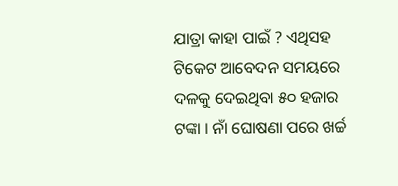ଯାତ୍ରା କାହା ପାଇଁ ? ଏଥିସହ ଟିକେଟ ଆବେଦନ ସମୟରେ ଦଳକୁ ଦେଇଥିବା ୫୦ ହଜାର ଟଙ୍କା । ନାଁ ଘୋଷଣା ପରେ ଖର୍ଚ୍ଚ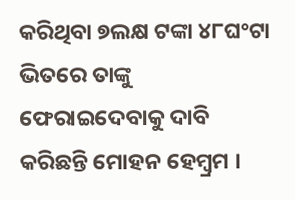କରିଥିବା ୭ଲକ୍ଷ ଟଙ୍କା ୪୮ଘଂଟା ଭିତରେ ତାଙ୍କୁ ଫେରାଇଦେବାକୁ ଦାବି କରିଛନ୍ତି ମୋହନ ହେମ୍ବ୍ରମ ।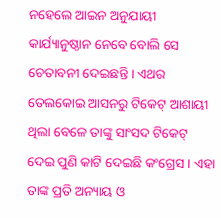ନହେଲେ ଆଇନ ଅନୁଯାୟୀ କାର୍ଯ୍ୟାନୁଷ୍ଠାନ ନେବେ ବୋଲି ସେ ଚେତାବନୀ ଦେଇଛନ୍ତି । ଏଥର ତେଲକୋଇ ଆସନରୁ ଟିକେଟ୍ ଆଶାୟୀ ଥିଲା ବେଳେ ତାଙ୍କୁ ସାଂସଦ ଟିକେଟ୍ ଦେଇ ପୁଣି କାଟି ଦେଇଛି କଂଗ୍ରେସ । ଏହା ତାଙ୍କ ପ୍ରତି ଅନ୍ୟାୟ ଓ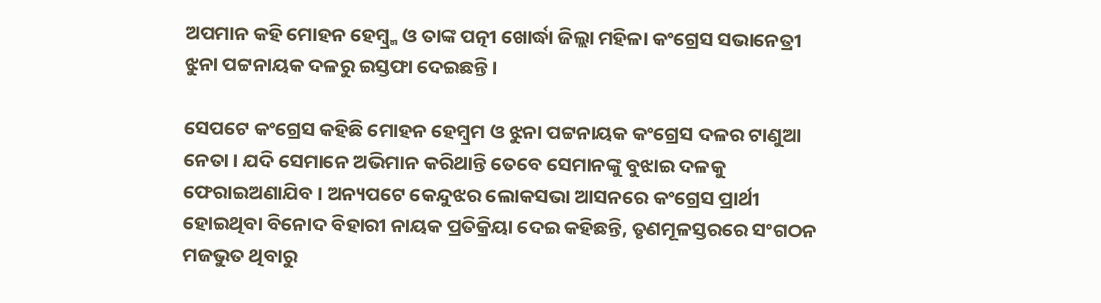ଅପମାନ କହି ମୋହନ ହେମ୍ବ୍ର୍ମ ଓ ତାଙ୍କ ପତ୍ନୀ ଖୋର୍ଦ୍ଧା ଜିଲ୍ଲା ମହିଳା କଂଗ୍ରେସ ସଭାନେତ୍ରୀ ଝୁନା ପଟ୍ଟନାୟକ ଦଳରୁ ଇସ୍ତଫା ଦେଇଛନ୍ତି ।

ସେପଟେ କଂଗ୍ରେସ କହିଛି ମୋହନ ହେମ୍ବ୍ରମ ଓ ଝୁନା ପଟ୍ଟନାୟକ କଂଗ୍ରେସ ଦଳର ଟାଣୁଆ ନେତା । ଯଦି ସେମାନେ ଅଭିମାନ କରିଥାନ୍ତି ତେବେ ସେମାନଙ୍କୁ ବୁଝାଇ ଦଳକୁ ଫେରାଇଅଣାଯିବ । ଅନ୍ୟପଟେ କେନ୍ଦୁଝର ଲୋକସଭା ଆସନରେ କଂଗ୍ରେସ ପ୍ରାର୍ଥୀ ହୋଇଥିବା ବିନୋଦ ବିହାରୀ ନାୟକ ପ୍ରତିକ୍ରିୟା ଦେଇ କହିଛନ୍ତି, ତୃଣମୂଳସ୍ତରରେ ସଂଗଠନ ମଜଭୁତ ଥିବାରୁ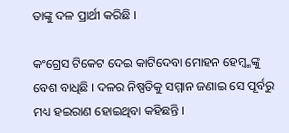ତାଙ୍କୁ ଦଳ ପ୍ରାର୍ଥୀ କରିଛି ।

କଂଗ୍ରେସ ଟିକେଟ ଦେଇ କାଟିଦେବା ମୋହନ ହେମ୍ବ୍ମଙ୍କୁ ବେଶ ବାଧିଛି । ଦଳର ନିଷ୍ପତିକୁ ସମ୍ମାନ ଜଣାଇ ସେ ପୂର୍ବରୁ ମଧ୍ୟ ହଇରାଣ ହୋଇଥିବା କହିଛନ୍ତି ।